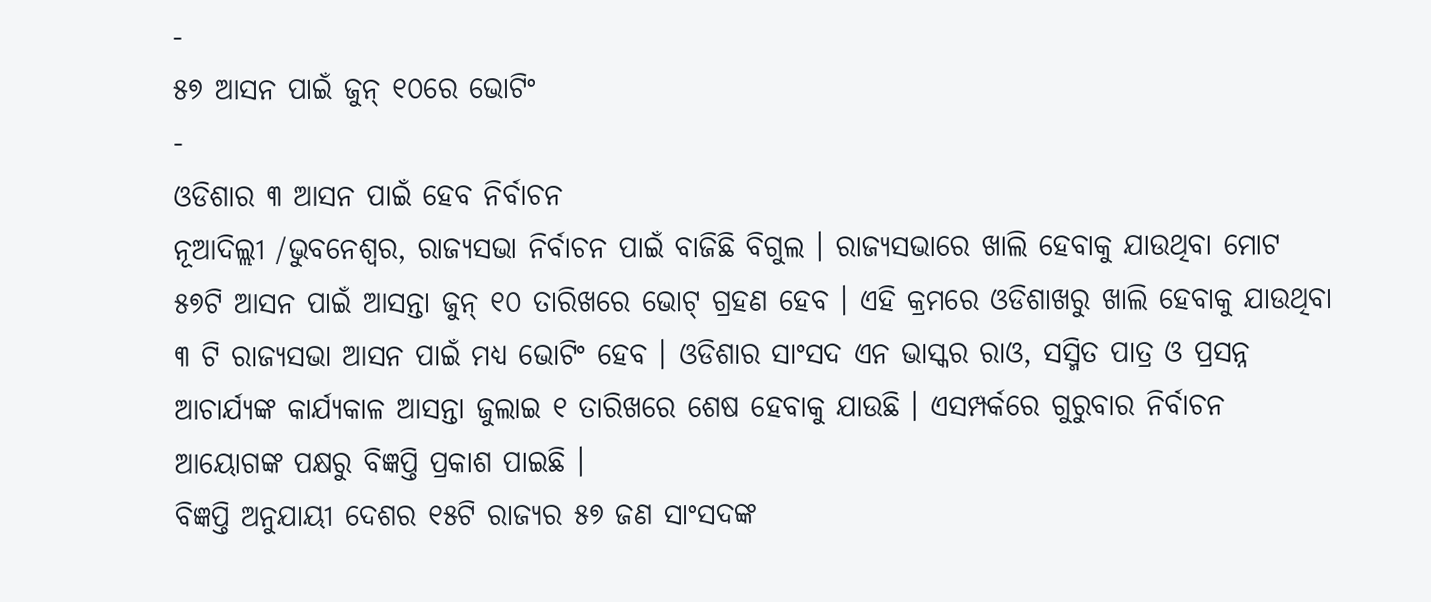-
୫୭ ଆସନ ପାଇଁ ଜୁନ୍ ୧୦ରେ ଭୋଟିଂ
-
ଓଡିଶାର ୩ ଆସନ ପାଇଁ ହେବ ନିର୍ବାଚନ
ନୂଆଦିଲ୍ଲୀ /ଭୁବନେଶ୍ୱର, ରାଜ୍ୟସଭା ନିର୍ବାଚନ ପାଇଁ ବାଜିଛି ବିଗୁଲ । ରାଜ୍ୟସଭାରେ ଖାଲି ହେବାକୁ ଯାଉଥିବା ମୋଟ ୫୭ଟି ଆସନ ପାଇଁ ଆସନ୍ତା ଜୁନ୍ ୧୦ ତାରିଖରେ ଭୋଟ୍ ଗ୍ରହଣ ହେବ । ଏହି କ୍ରମରେ ଓଡିଶାଖରୁ ଖାଲି ହେବାକୁ ଯାଉଥିବା ୩ ଟି ରାଜ୍ୟସଭା ଆସନ ପାଇଁ ମଧ୍ୟ ଭୋଟିଂ ହେବ । ଓଡିଶାର ସାଂସଦ ଏନ ଭାସ୍କର ରାଓ, ସସ୍ମିତ ପାତ୍ର ଓ ପ୍ରସନ୍ନ ଆଚାର୍ଯ୍ୟଙ୍କ କାର୍ଯ୍ୟକାଳ ଆସନ୍ତା ଜୁଲାଇ ୧ ତାରିଖରେ ଶେଷ ହେବାକୁ ଯାଉଛି । ଏସମ୍ପର୍କରେ ଗୁରୁବାର ନିର୍ବାଚନ ଆୟୋଗଙ୍କ ପକ୍ଷରୁ ବିଜ୍ଞପ୍ତି ପ୍ରକାଶ ପାଇଛି ।
ବିଜ୍ଞପ୍ତି ଅନୁଯାୟୀ ଦେଶର ୧୫ଟି ରାଜ୍ୟର ୫୭ ଜଣ ସାଂସଦଙ୍କ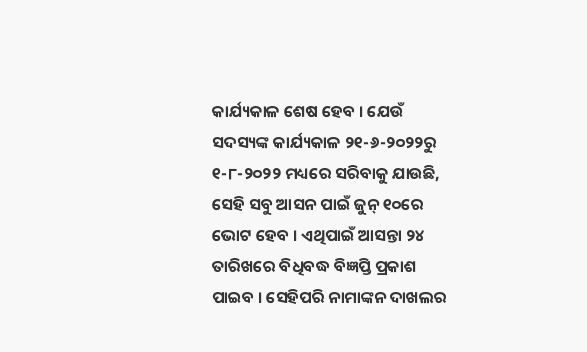କାର୍ଯ୍ୟକାଳ ଶେଷ ହେବ । ଯେଉଁ ସଦସ୍ୟଙ୍କ କାର୍ଯ୍ୟକାଳ ୨୧-୬-୨୦୨୨ରୁ ୧-୮-୨୦୨୨ ମଧ୍ୟରେ ସରିବାକୁ ଯାଉଛି, ସେହି ସବୁ ଆସନ ପାଇଁ ଜୁନ୍ ୧୦ରେ ଭୋଟ ହେବ । ଏଥିପାଇଁ ଆସନ୍ତା ୨୪ ତାରିଖରେ ବିଧିବଦ୍ଧ ବିଜ୍ଞପ୍ତି ପ୍ରକାଶ ପାଇବ । ସେହିପରି ନାମାଙ୍କନ ଦାଖଲର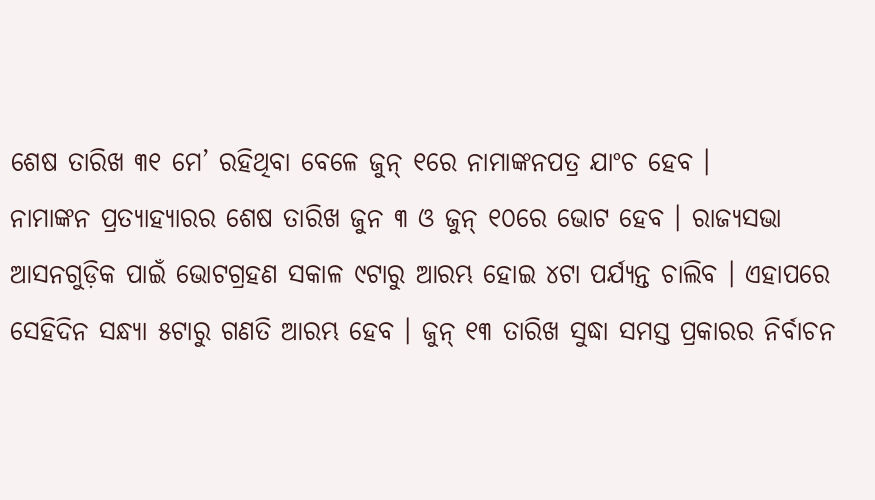ଶେଷ ତାରିଖ ୩୧ ମେ’ ରହିଥିବା ବେଳେ ଜୁନ୍ ୧ରେ ନାମାଙ୍କନପତ୍ର ଯାଂଚ ହେବ ।
ନାମାଙ୍କନ ପ୍ରତ୍ୟାହ୍ୟାରର ଶେଷ ତାରିଖ ଜୁନ ୩ ଓ ଜୁନ୍ ୧୦ରେ ଭୋଟ ହେବ । ରାଜ୍ୟସଭା ଆସନଗୁଡ଼ିକ ପାଇଁ ଭୋଟଗ୍ରହଣ ସକାଳ ୯ଟାରୁ ଆରମ୍ଭ ହୋଇ ୪ଟା ପର୍ଯ୍ୟନ୍ତ ଚାଲିବ । ଏହାପରେ ସେହିଦିନ ସନ୍ଧ୍ୟା ୫ଟାରୁ ଗଣତି ଆରମ୍ଭ ହେବ । ଜୁନ୍ ୧୩ ତାରିଖ ସୁଦ୍ଧା ସମସ୍ତ ପ୍ରକାରର ନିର୍ବାଚନ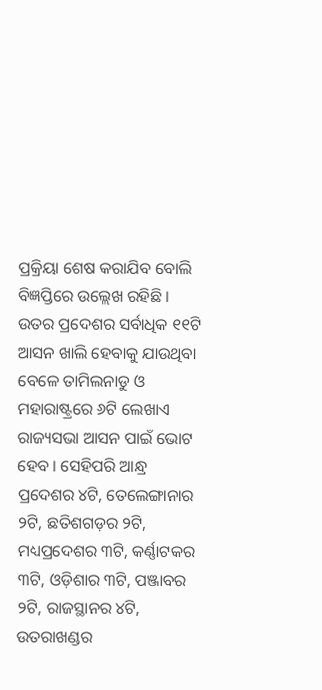ପ୍ରକ୍ରିୟା ଶେଷ କରାଯିବ ବୋଲି ବିଜ୍ଞପ୍ତିରେ ଉଲ୍ଲେଖ ରହିଛି ।
ଉତର ପ୍ରଦେଶର ସର୍ବାଧିକ ୧୧ଟି ଆସନ ଖାଲି ହେବାକୁ ଯାଉଥିବା ବେଳେ ତାମିଲନାଡୁ ଓ ମହାରାଷ୍ଟ୍ରରେ ୬ଟି ଲେଖାଏ ରାଜ୍ୟସଭା ଆସନ ପାଇଁ ଭୋଟ ହେବ । ସେହିପରି ଆନ୍ଧ୍ର ପ୍ରଦେଶର ୪ଟି, ତେଲେଙ୍ଗାନାର ୨ଟି, ଛତିଶଗଡ଼ର ୨ଟି, ମଧ୍ୟପ୍ରଦେଶର ୩ଟି, କର୍ଣ୍ଣାଟକର ୩ଟି, ଓଡ଼ିଶାର ୩ଟି, ପଞ୍ଜାବର ୨ଟି, ରାଜସ୍ଥାନର ୪ଟି, ଉତରାଖଣ୍ଡର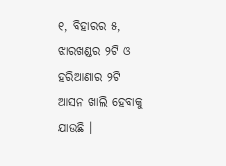୧, ବିହାରର ୫, ଝାରଖଣ୍ଡର ୨ଟି ଓ ହରିଆଣାର ୨ଟି ଆସନ ଖାଲି ହେବାକୁ ଯାଉଛି ।